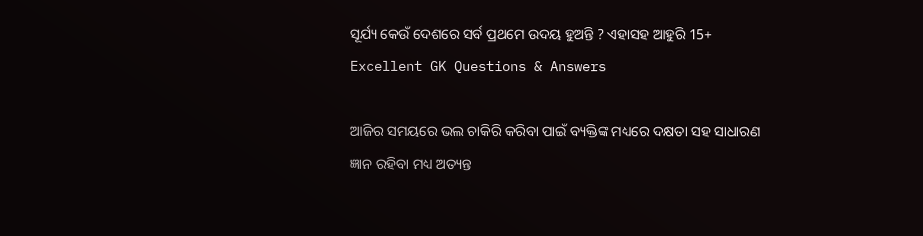ସୂର୍ଯ୍ୟ କେଉଁ ଦେଶରେ ସର୍ବ ପ୍ରଥମେ ଉଦୟ ହୁଅନ୍ତି ? ଏହାସହ ଆହୁରି 15+ Excellent GK Questions & Answers

ଆଜିର ସମୟରେ ଭଲ ଚାକିରି କରିବା ପାଇଁ ବ୍ୟକ୍ତିଙ୍କ ମଧ୍ୟରେ ଦକ୍ଷତା ସହ ସାଧାରଣ ଜ୍ଞାନ ରହିବା ମଧ୍ୟ ଅତ୍ୟନ୍ତ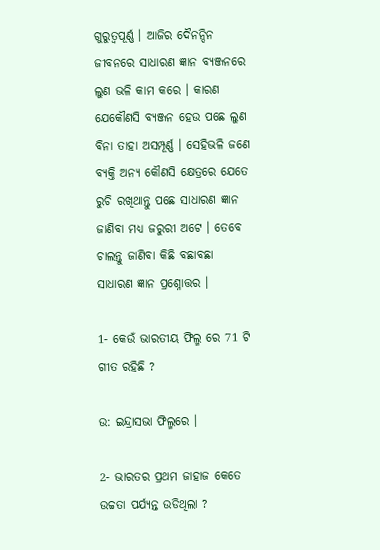ଗୁରୁତ୍ୱପୂର୍ଣ୍ଣ । ଆଜିର ଦୈନନ୍ଦିନ ଜୀବନରେ ସାଧାରଣ ଜ୍ଞାନ ବ୍ୟଞ୍ଜନରେ ଲୁଣ ଭଳି କାମ କରେ । କାରଣ ଯେକୌଣସି ବ୍ୟଞ୍ଜନ ହେଉ ପଛେ ଲୁଣ ବିନା ତାହା ଅସମ୍ପୂର୍ଣ୍ଣ । ସେହିଭଳି ଜଣେ ବ୍ୟକ୍ତି ଅନ୍ୟ କୌଣସି କ୍ଷେତ୍ରରେ ଯେତେ ରୁଚି ରଖିଥାନ୍ତୁ ପଛେ ସାଧାରଣ ଜ୍ଞାନ ଜାଣିବା ମଧ୍ୟ ଜରୁରୀ ଅଟେ । ତେବେ ଚାଲନ୍ତୁ ଜାଣିବା କିଛି ବଛାବଛା ସାଧାରଣ ଜ୍ଞାନ ପ୍ରଶ୍ନୋତ୍ତର ।

1- କେଉଁ ଭାରତୀୟ ଫିଲ୍ମ ରେ 71 ଟି ଗୀତ ରହିଛି ?

ଉ: ଇନ୍ଦ୍ରାସଭା ଫିଲ୍ମରେ ।

2- ଭାରତର ପ୍ରଥମ ଜାହାଜ କେତେ ଉଚ୍ଚତା ପର୍ଯ୍ୟନ୍ତ ଉଡିଥିଲା ?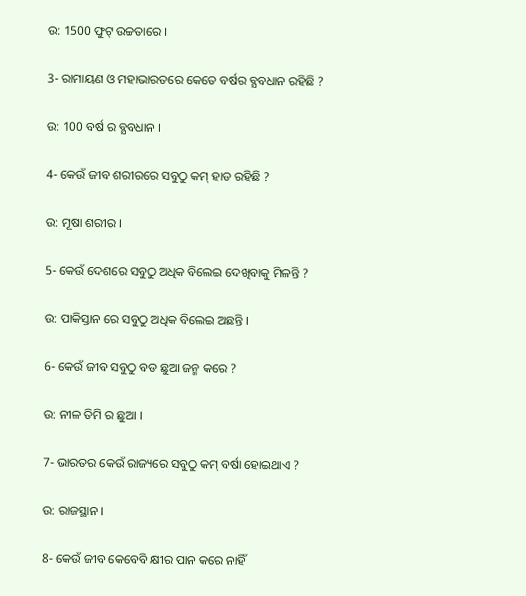ଉ: 1500 ଫୁଟ୍ ଉଚ୍ଚତାରେ ।

3- ରାମାୟଣ ଓ ମହାଭାରତରେ କେତେ ବର୍ଷର ବ୍ଯବଧାନ ରହିଛି ?

ଉ: 100 ବର୍ଷ ର ବ୍ଯବଧାନ ।

4- କେଉଁ ଜୀବ ଶରୀରରେ ସବୁଠୁ କମ୍ ହାଡ ରହିଛି ?

ଉ: ମୂଷା ଶରୀର ।

5- କେଉଁ ଦେଶରେ ସବୁଠୁ ଅଧିକ ବିଲେଇ ଦେଖିବାକୁ ମିଳନ୍ତି ?

ଉ: ପାକିସ୍ତାନ ରେ ସବୁଠୁ ଅଧିକ ବିଲେଇ ଅଛନ୍ତି ।

6- କେଉଁ ଜୀବ ସବୁଠୁ ବଡ ଛୁଆ ଜନ୍ମ କରେ ?

ଉ: ନୀଳ ତିମି ର ଛୁଆ ।

7- ଭାରତର କେଉଁ ରାଜ୍ୟରେ ସବୁଠୁ କମ୍ ବର୍ଷା ହୋଇଥାଏ ?

ଉ: ରାଜସ୍ଥାନ ।

8- କେଉଁ ଜୀବ କେବେବି କ୍ଷୀର ପାନ କରେ ନାହିଁ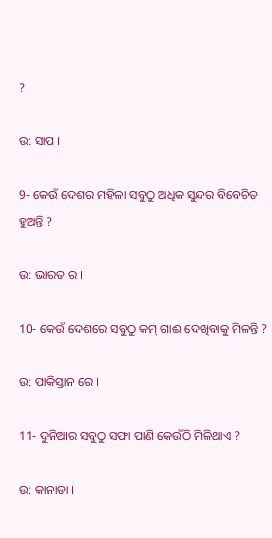?

ଉ: ସାପ ।

9- କେଉଁ ଦେଶର ମହିଳା ସବୁଠୁ ଅଧିକ ସୁନ୍ଦର ବିବେଚିତ ହୁଅନ୍ତି ?

ଉ: ଭାରତ ର ।

10- କେଉଁ ଦେଶରେ ସବୁଠୁ କମ୍ ଗାଈ ଦେଖିବାକୁ ମିଳନ୍ତି ?

ଉ: ପାକିସ୍ତାନ ରେ ।

11- ଦୁନିଆର ସବୁଠୁ ସଫା ପାଣି କେଉଁଠି ମିଳିଥାଏ ?

ଉ: କାନାଡା ।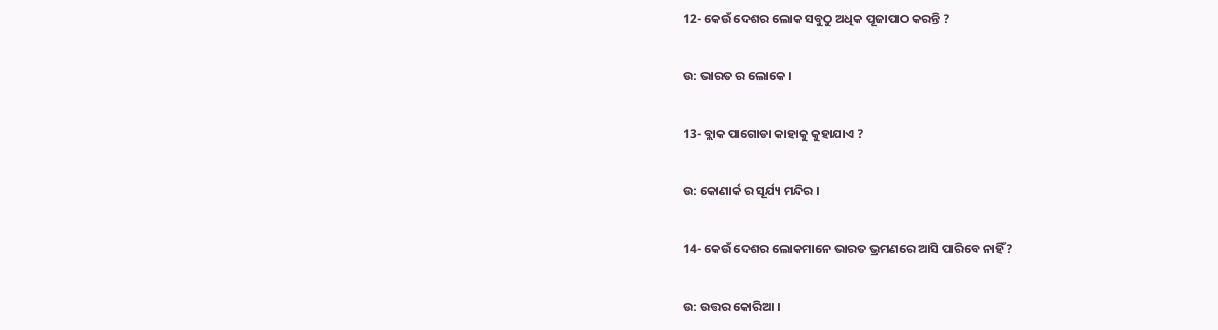12- କେଉଁ ଦେଶର ଲୋକ ସବୁଠୁ ଅଧିକ ପୂଜାପାଠ କରନ୍ତି ?

ଉ: ଭାରତ ର ଲୋକେ ।

13- ବ୍ଲାକ ପାଗୋଡା କାହାକୁ କୁହାଯାଏ ?

ଉ: କୋଣାର୍କ ର ସୂର୍ଯ୍ୟ ମନ୍ଦିର ।

14- କେଉଁ ଦେଶର ଲୋକମାନେ ଭାରତ ଭ୍ରମଣରେ ଆସି ପାରିବେ ନାହିଁ ?

ଉ: ଉତ୍ତର କୋରିଆ ।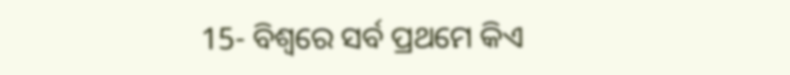15- ବିଶ୍ବରେ ସର୍ବ ପ୍ରଥମେ କିଏ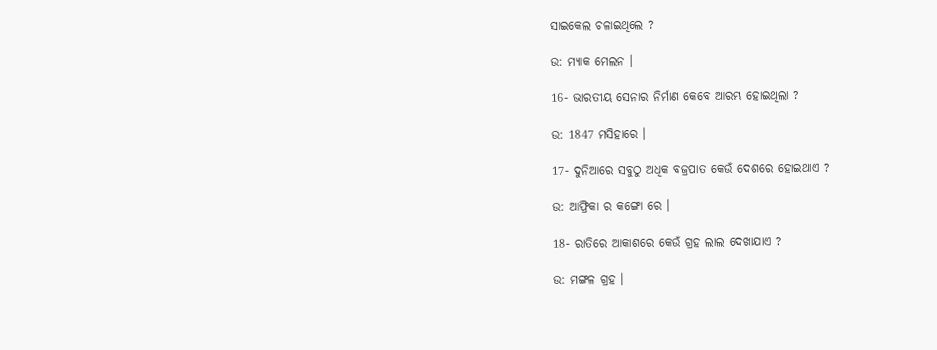ସାଇକେଲ ଚଳାଇଥିଲେ ?

ଉ: ମ୍ୟାକ ମେଲନ ।

16- ଭାରତୀୟ ସେନାର ନିର୍ମାଣ କେବେ ଆରମ୍ଭ ହୋଇଥିଲା ?

ଉ: 1847 ମସିହାରେ ।

17- ଦୁନିଆରେ ସବୁଠୁ ଅଧିକ ବଜ୍ରପାତ କେଉଁ ଦେଶରେ ହୋଇଥାଏ ?

ଉ: ଆଫ୍ରିକା ର କଙ୍ଗୋ ରେ ।

18- ରାତିରେ ଆକାଶରେ କେଉଁ ଗ୍ରହ ଲାଲ ଦେଖାଯାଏ ?

ଉ: ମଙ୍ଗଳ ଗ୍ରହ ।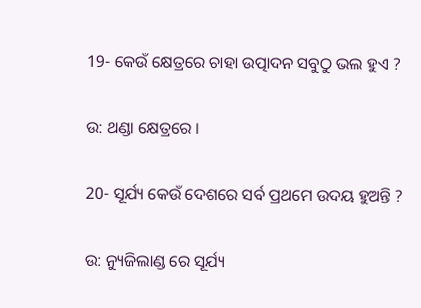19- କେଉଁ କ୍ଷେତ୍ରରେ ଚାହା ଉତ୍ପାଦନ ସବୁଠୁ ଭଲ ହୁଏ ?

ଉ: ଥଣ୍ଡା କ୍ଷେତ୍ରରେ ।

20- ସୂର୍ଯ୍ୟ କେଉଁ ଦେଶରେ ସର୍ବ ପ୍ରଥମେ ଉଦୟ ହୁଅନ୍ତି ?

ଉ: ନ୍ୟୁଜିଲାଣ୍ଡ ରେ ସୂର୍ଯ୍ୟ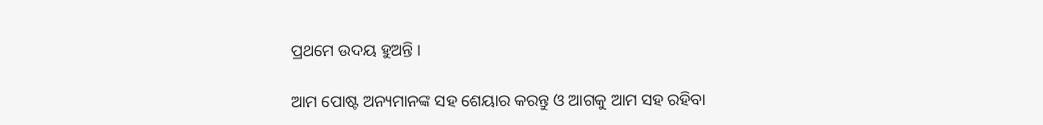ପ୍ରଥମେ ଉଦୟ ହୁଅନ୍ତି ।

ଆମ ପୋଷ୍ଟ ଅନ୍ୟମାନଙ୍କ ସହ ଶେୟାର କରନ୍ତୁ ଓ ଆଗକୁ ଆମ ସହ ରହିବା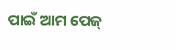ପାଇଁ ଆମ ପେଜ୍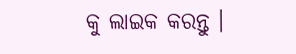କୁ ଲାଇକ କରନ୍ତୁ ।